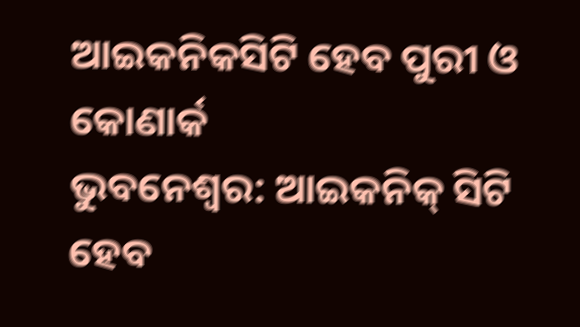ଆଇକନିକସିଟି ହେବ ପୁରୀ ଓ କୋଣାର୍କ
ଭୁବନେଶ୍ୱର: ଆଇକନିକ୍ ସିଟି ହେବ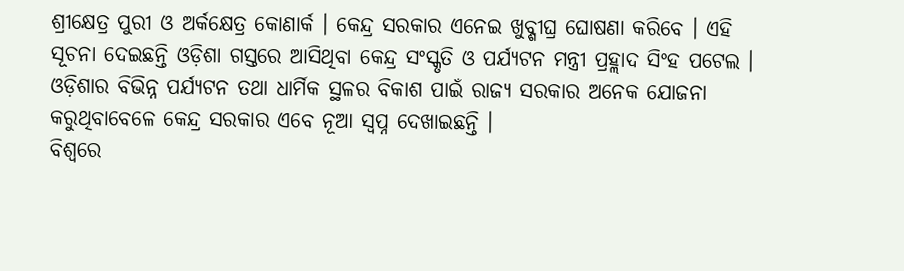ଶ୍ରୀକ୍ଷେତ୍ର ପୁରୀ ଓ ଅର୍କକ୍ଷେତ୍ର କୋଣାର୍କ । କେନ୍ଦ୍ର ସରକାର ଏନେଇ ଖୁବ୍ଶୀଘ୍ର ଘୋଷଣା କରିବେ । ଏହି ସୂଚନା ଦେଇଛନ୍ତି ଓଡ଼ିଶା ଗସ୍ତରେ ଆସିଥିବା କେନ୍ଦ୍ର ସଂସ୍କୃତି ଓ ପର୍ଯ୍ୟଟନ ମନ୍ତ୍ରୀ ପ୍ରହ୍ଲାଦ ସିଂହ ପଟେଲ । ଓଡ଼ିଶାର ବିଭିନ୍ନ ପର୍ଯ୍ୟଟନ ତଥା ଧାର୍ମିକ ସ୍ଥଳର ବିକାଶ ପାଇଁ ରାଜ୍ୟ ସରକାର ଅନେକ ଯୋଜନା କରୁଥିବାବେଳେ କେନ୍ଦ୍ର ସରକାର ଏବେ ନୂଆ ସ୍ୱପ୍ନ ଦେଖାଇଛନ୍ତି ।
ବିଶ୍ୱରେ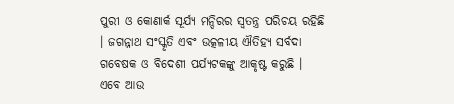ପୁରୀ ଓ କୋଣାର୍କ ସୂର୍ଯ୍ୟ ମନ୍ଦିରର ସ୍ୱତନ୍ତ୍ର ପରିଚୟ ରହିଛି । ଜଗନ୍ନାଥ ସଂସ୍କୃତି ଏବଂ ଉତ୍କଳୀୟ ଐତିହ୍ୟ ସର୍ବଦା ଗବେଷକ ଓ ବିଦେଶୀ ପର୍ଯ୍ୟଟକଙ୍କୁ ଆକୃଷ୍ଟ କରୁଛି । ଏବେ ଆଉ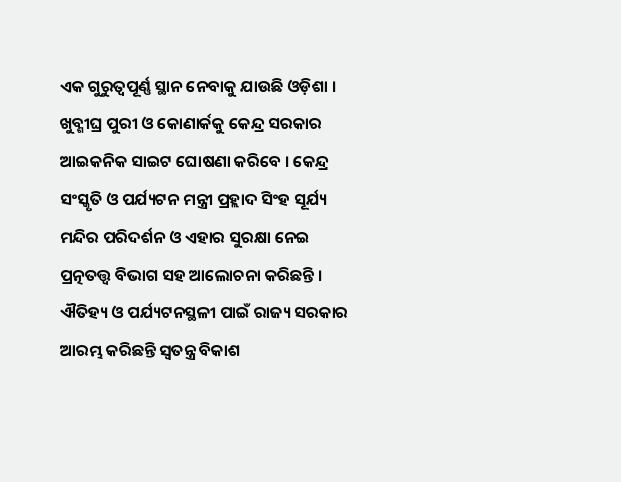ଏକ ଗୁରୁତ୍ୱପୂର୍ଣ୍ଣ ସ୍ଥାନ ନେବାକୁ ଯାଉଛି ଓଡ଼ିଶା । ଖୁବ୍ଶୀଘ୍ର ପୁରୀ ଓ କୋଣାର୍କକୁ କେନ୍ଦ୍ର ସରକାର ଆଇକନିକ ସାଇଟ ଘୋଷଣା କରିବେ । କେନ୍ଦ୍ର ସଂସ୍କୃତି ଓ ପର୍ଯ୍ୟଟନ ମନ୍ତ୍ରୀ ପ୍ରହ୍ଲାଦ ସିଂହ ସୂର୍ଯ୍ୟ ମନ୍ଦିର ପରିଦର୍ଶନ ଓ ଏହାର ସୁରକ୍ଷା ନେଇ ପ୍ରତ୍ନତତ୍ତ୍ଵ ବିଭାଗ ସହ ଆଲୋଚନା କରିଛନ୍ତି ।
ଐତିହ୍ୟ ଓ ପର୍ଯ୍ୟଟନସ୍ଥଳୀ ପାଇଁ ରାଜ୍ୟ ସରକାର ଆରମ୍ଭ କରିଛନ୍ତି ସ୍ୱତନ୍ତ୍ର ବିକାଶ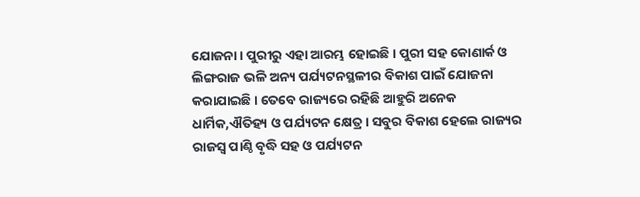ଯୋଜନା । ପୁରୀରୁ ଏହା ଆରମ୍ଭ ହୋଇଛି । ପୁରୀ ସହ କୋଣାର୍କ ଓ ଲିଙ୍ଗରାଜ ଭଳି ଅନ୍ୟ ପର୍ଯ୍ୟଟନସ୍ଥଳୀର ବିକାଶ ପାଇଁ ଯୋଜନା କରାଯାଇଛି । ତେବେ ରାଜ୍ୟରେ ରହିଛି ଆହୁରି ଅନେକ ଧାର୍ମିକ,ଐତିହ୍ୟ ଓ ପର୍ଯ୍ୟଟନ କ୍ଷେତ୍ର । ସବୁର ବିକାଶ ହେଲେ ରାଜ୍ୟର ରାଜସ୍ୱ ପାଣ୍ଠି ବୃଦ୍ଧି ସହ ଓ ପର୍ଯ୍ୟଟନ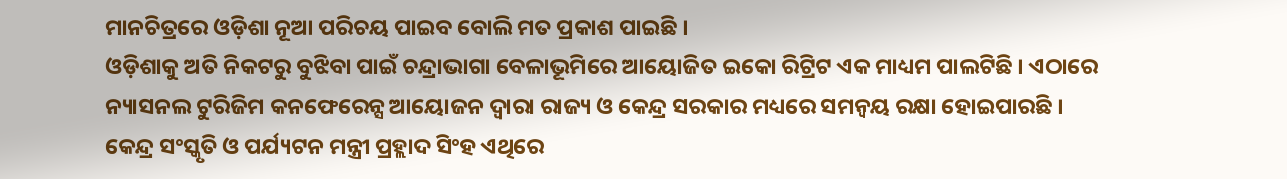ମାନଚିତ୍ରରେ ଓଡ଼ିଶା ନୂଆ ପରିଚୟ ପାଇବ ବୋଲି ମତ ପ୍ରକାଶ ପାଇଛି ।
ଓଡ଼ିଶାକୁ ଅତି ନିକଟରୁ ବୁଝିବା ପାଇଁ ଚନ୍ଦ୍ରାଭାଗା ବେଳାଭୂମିରେ ଆୟୋଜିତ ଇକୋ ରିଟ୍ରିଟ ଏକ ମାଧ୍ୟମ ପାଲଟିଛି । ଏଠାରେ ନ୍ୟାସନଲ ଟୁରିଜିମ କନଫେରେନ୍ସ ଆୟୋଜନ ଦ୍ଵାରା ରାଜ୍ୟ ଓ କେନ୍ଦ୍ର ସରକାର ମଧ୍ୟରେ ସମନ୍ୱୟ ରକ୍ଷା ହୋଇପାରଛି । କେନ୍ଦ୍ର ସଂସ୍କୃତି ଓ ପର୍ଯ୍ୟଟନ ମନ୍ତ୍ରୀ ପ୍ରହ୍ଲାଦ ସିଂହ ଏଥିରେ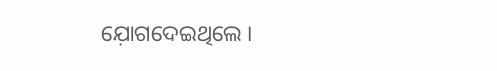ଯ଼ୋଗଦେଇଥିଲେ ।